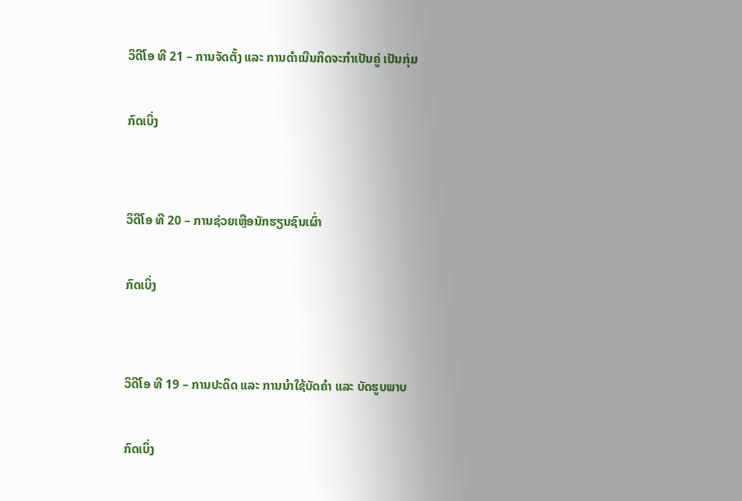ວິດີໂອ ທີ 21 – ການຈັດຕັ້ງ ແລະ ການດຳເນີນກິດຈະກຳເປັນຄູ່ ເປັນກຸ່ມ

ກົດເບິ່ງ


ວິດີໂອ ທີ 20 – ການຊ່ວຍເຫຼືອນັກຮຽນຊົນເຜົ່າ

ກົດເບິ່ງ


ວິດີໂອ ທີ 19 – ການປະດິດ ແລະ ການນຳໃຊ້ບັດຄຳ ແລະ ບັດຮູບພາບ

ກົດເບິ່ງ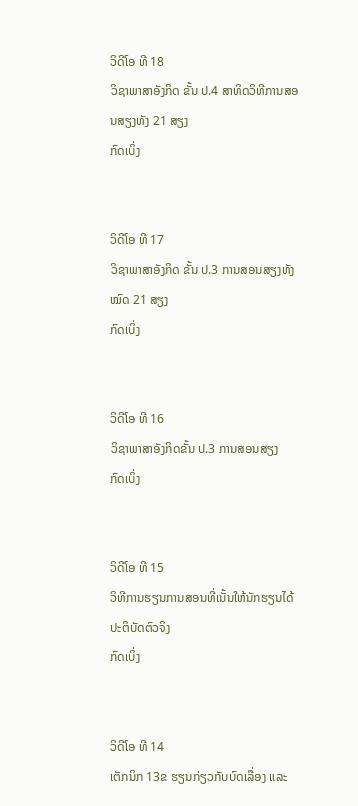ວິດີໂອ ທີ 18
ວິຊາພາສາອັງກິດ ຂັ້ນ ປ.4 ສາທິດວິທີການສອນສຽງທັງ 21 ສຽງ
ກົດເບິ່ງ


ວິດີໂອ ທີ 17
ວິຊາພາສາອັງກິດ ຂັ້ນ ປ.3 ການສອນສຽງທັງໝົດ 21 ສຽງ
ກົດເບິ່ງ


ວິດີໂອ ທີ 16
ວິຊາພາສາອັງກິດຂັ້ນ ປ.3 ການສອນສຽງ
ກົດເບິ່ງ


ວິດີໂອ ທີ 15
ວິທີການຮຽນການສອນທີ່ເນັ້ນໃຫ້ນັກຮຽນໄດ້ປະຕິບັດຕົວຈິງ
ກົດເບິ່ງ


ວິດີໂອ ທີ 14
ເຕັກນິກ 13ຂ ຮຽນກ່ຽວກັບບົດເລື່ອງ ແລະ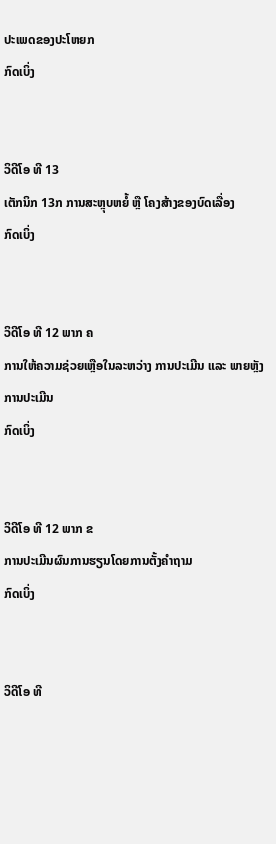ປະເພດຂອງປະໂຫຍກ
ກົດເບິ່ງ


ວິດີໂອ ທີ 13
ເຕັກນິກ 13ກ ການສະຫຼຸບຫຍໍ້ ຫຼື ໂຄງສ້າງຂອງບົດເລື່ອງ
ກົດເບິ່ງ


ວິດີໂອ ທີ 12 ພາກ ຄ
ການໃຫ້ຄວາມຊ່ວຍເຫຼືອໃນລະຫວ່າງ ການປະເມີນ ແລະ ພາຍຫຼັງການປະເມີນ
ກົດເບິ່ງ


ວິດີໂອ ທີ 12 ພາກ ຂ
ການປະເມີນຜົນການຮຽນໂດຍການຕັ້ງຄຳຖາມ
ກົດເບິ່ງ


ວິດີໂອ ທີ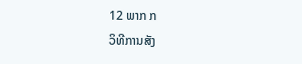12 ພາກ ກ
ວິທີການສັງ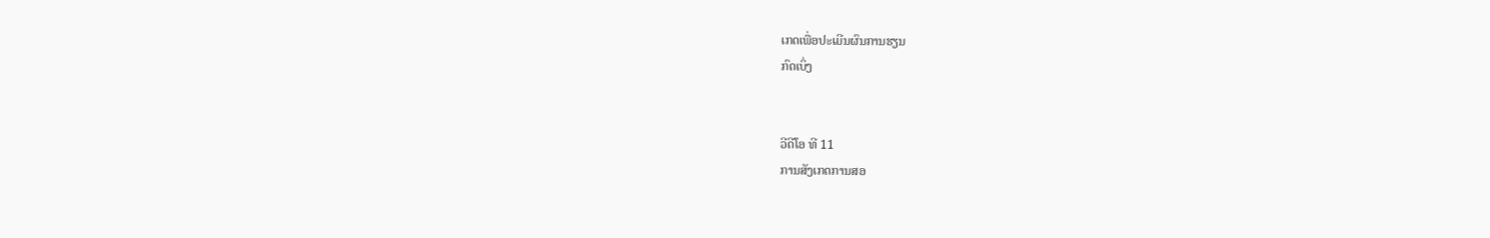ເກດເພື່ອປະເມີນຜົນການຮຽນ
ກົດເບິ່ງ


ວີດີໂອ ທີ 11
ການສັງເກດການສອ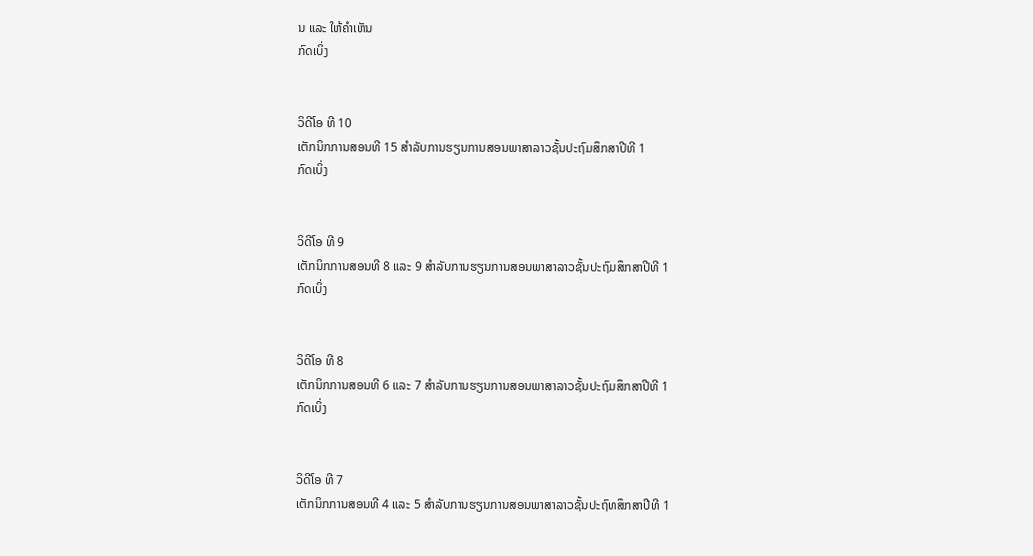ນ ແລະ ໃຫ້ຄຳເຫັນ
ກົດເບິ່ງ


ວິດີໂອ ທີ 10
ເຕັກນິກການສອນທີ 15 ສຳລັບການຮຽນການສອນພາສາລາວຊັ້ນປະຖົມສຶກສາປີທີ 1
ກົດເບິ່ງ


ວິດີໂອ ທີ 9
ເຕັກນິກການສອນທີ 8 ແລະ 9 ສຳລັບການຮຽນການສອນພາສາລາວຊັ້ນປະຖົມສຶກສາປີທີ 1
ກົດເບິ່ງ


ວິດີໂອ ທີ 8
ເຕັກນິກການສອນທີ 6 ແລະ 7 ສຳລັບການຮຽນການສອນພາສາລາວຊັ້ນປະຖົມສຶກສາປີທີ 1
ກົດເບິ່ງ


ວິດີໂອ ທີ 7
ເຕັກນິກການສອນທີ 4 ແລະ 5 ສຳລັບການຮຽນການສອນພາສາລາວຊັ້ນປະຖົທສຶກສາປີທີ 1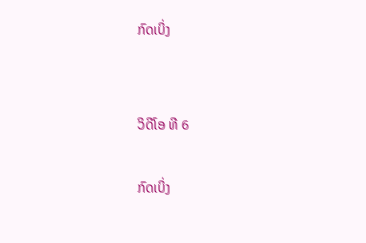ກົດເບິ່ງ


ວິດີໂອ ທີ 6

ກົດເບິ່ງ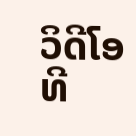ວິດີໂອ ທີ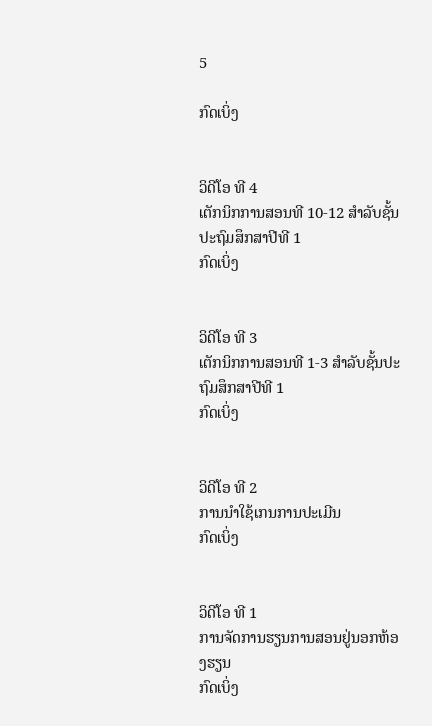5

ກົດເບິ່ງ


ວິດີໂອ ທີ 4
ເຕັກນິກການສອນທີ 10-12 ສຳລັບຊັ້ນປະຖົມສຶກສາປີທີ 1
ກົດເບິ່ງ


ວິດີໂອ ທີ 3
ເຕັກນິກການສອນທີ 1-3 ສຳລັບຊັ້ນປະຖົມສຶກສາປີທີ 1
ກົດເບິ່ງ


ວິດີໂອ ທີ 2
ການນໍາໃຊ້ເກນການປະເມີນ
ກົດເບິ່ງ


ວິດີໂອ ທີ 1
ການຈັດການຮຽນການສອນຢູ່ນອກຫ້ອງຮຽນ
ກົດເບິ່ງ